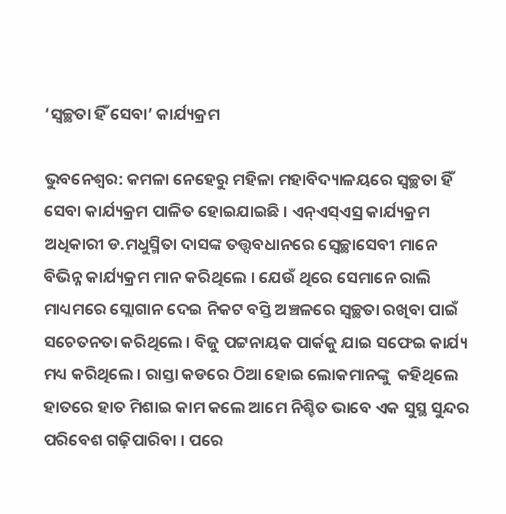‘ସ୍ୱଚ୍ଛତା ହିଁ ସେବା’ କାର୍ଯ୍ୟକ୍ରମ

ଭୁବନେଶ୍ୱର: କମଳା ନେହେରୁ ମହିଳା ମହାବିଦ୍ୟାଳୟରେ ସ୍ୱଚ୍ଛତା ହିଁ ସେବା କାର୍ଯ୍ୟକ୍ରମ ପାଳିତ ହୋଇଯାଇଛି । ଏନ୍ଏସ୍ଏସ୍ର କାର୍ଯ୍ୟକ୍ରମ ଅଧିକାରୀ ଡ.ମଧୁସ୍ମିତା ଦାସଙ୍କ ତତ୍ତ୍ୱବଧାନରେ ସ୍ୱେଚ୍ଛାସେବୀ ମାନେ ବିଭିନ୍ନ କାର୍ଯ୍ୟକ୍ରମ ମାନ କରିଥିଲେ । ଯେଉଁ ଥିରେ ସେମାନେ ରାଲି ମାଧ୍ୟମରେ ସ୍ଲୋଗାନ ଦେଇ ନିକଟ ବସ୍ତି ଅଞ୍ଚଳରେ ସ୍ୱଚ୍ଛତା ରଖିବା ପାଇଁ ସଚେତନତା କରିଥିଲେ । ବିଜୁ ପଟ୍ଟନାୟକ ପାର୍କକୁ ଯାଇ ସଫେଇ କାର୍ଯ୍ୟ ମଧ୍ୟ କରିଥିଲେ । ରାସ୍ତା କଡରେ ଠିଆ ହୋଇ ଲୋକମାନଙ୍କୁ  କହିଥିଲେ ହାତରେ ହାତ ମିଶାଇ କାମ କଲେ ଆମେ ନିଶ୍ଚିତ ଭାବେ ଏକ ସୁସ୍ଥ ସୁନ୍ଦର ପରିବେଶ ଗଢ଼ିପାରିବା । ପରେ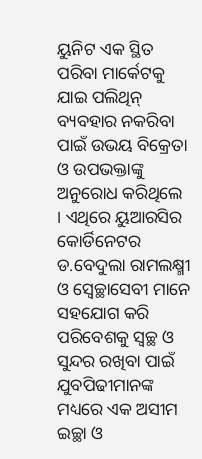ୟୁନିଟ ଏକ ସ୍ଥିତ ପରିବା ମାର୍କେଟକୁ ଯାଇ ପଲିଥିନ୍ ବ୍ୟବହାର ନକରିବା ପାଇଁ ଉଭୟ ବିକ୍ରେତା ଓ ଉପଭକ୍ତାଙ୍କୁ ଅନୁରୋଧ କରିଥିଲେ । ଏଥିରେ ୟୁଆରସିର କୋର୍ଡିନେଟର ଡ.ବେଦୁଲା ରାମଲକ୍ଷ୍ମୀ ଓ ସ୍ୱେଚ୍ଛାସେବୀ ମାନେ ସହଯୋଗ କରି ପରିବେଶକୁ ସ୍ୱଚ୍ଛ ଓ ସୁନ୍ଦର ରଖିବା ପାଇଁ ଯୁବପିଢୀମାନଙ୍କ ମଧ୍ୟରେ ଏକ ଅସୀମ ଇଚ୍ଛା ଓ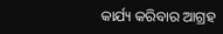କାର୍ଯ୍ୟ କରିବାର ଆଗ୍ରହ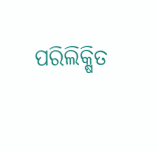ପରିଲିକ୍ଷିତ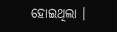ହୋଇଥିଲା ।